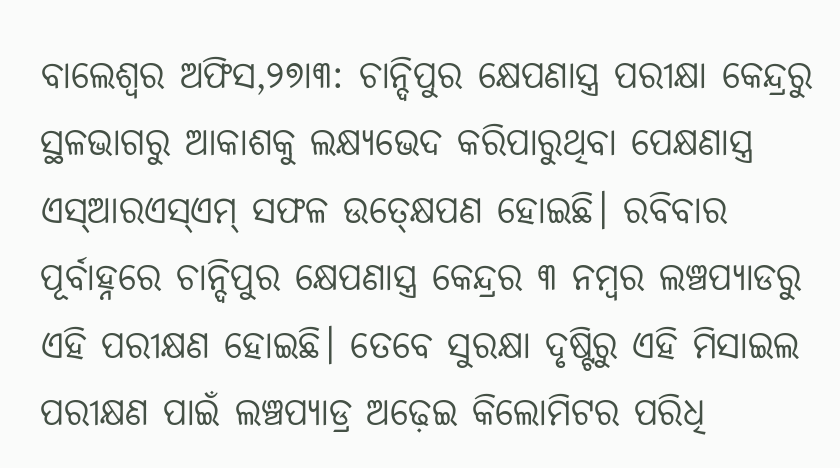ବାଲେଶ୍ୱର ଅଫିସ,୨୭ା୩: ଚାନ୍ଦିପୁର କ୍ଷେପଣାସ୍ତ୍ର ପରୀକ୍ଷା କେନ୍ଦ୍ରରୁ ସ୍ଥଳଭାଗରୁ ଆକାଶକୁ ଲକ୍ଷ୍ୟଭେଦ କରିପାରୁଥିବା ପେକ୍ଷଣାସ୍ତ୍ର ଏସ୍ଆରଏସ୍ଏମ୍ ସଫଳ ଉତ୍କ୍ଷେପଣ ହୋଇଛି। ରବିବାର ପୂର୍ବାହ୍ନରେ ଚାନ୍ଦିପୁର କ୍ଷେପଣାସ୍ତ୍ର କେନ୍ଦ୍ରର ୩ ନମ୍ବର ଲଞ୍ଚପ୍ୟାଡରୁ ଏହି ପରୀକ୍ଷଣ ହୋଇଛି। ତେବେ ସୁରକ୍ଷା ଦୃଷ୍ଟିରୁ ଏହି ମିସାଇଲ ପରୀକ୍ଷଣ ପାଇଁ ଲଞ୍ଚପ୍ୟାଡ୍ର ଅଢ଼େଇ କିଲୋମିଟର ପରିଧି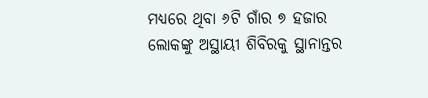ମଧ୍ୟରେ ଥିବା ୬ଟି ଗାଁର ୭ ହଜାର ଲୋକଙ୍କୁ ଅସ୍ଥାୟୀ ଶିବିରକୁ ସ୍ଥାନାନ୍ତର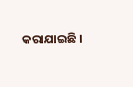କରାଯାଇଛି ।